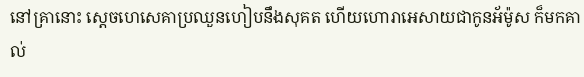នៅគ្រានោះ ស្ដេចហេសេគាប្រឈួនហៀបនឹងសុគត ហើយហោរាអេសាយជាកូនអ័ម៉ូស ក៏មកគាល់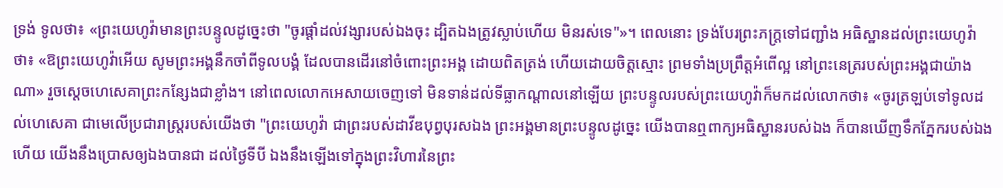ទ្រង់ ទូលថា៖ «ព្រះយេហូវ៉ាមានព្រះបន្ទូលដូច្នេះថា "ចូរផ្តាំដល់វង្សារបស់ឯងចុះ ដ្បិតឯងត្រូវស្លាប់ហើយ មិនរស់ទេ"»។ ពេលនោះ ទ្រង់បែរព្រះភក្ត្រទៅជញ្ជាំង អធិស្ឋានដល់ព្រះយេហូវ៉ាថា៖ «ឱព្រះយេហូវ៉ាអើយ សូមព្រះអង្គនឹកចាំពីទូលបង្គំ ដែលបានដើរនៅចំពោះព្រះអង្គ ដោយពិតត្រង់ ហើយដោយចិត្តស្មោះ ព្រមទាំងប្រព្រឹត្តអំពើល្អ នៅព្រះនេត្ររបស់ព្រះអង្គជាយ៉ាងណា» រួចស្ដេចហេសេគាព្រះកន្សែងជាខ្លាំង។ នៅពេលលោកអេសាយចេញទៅ មិនទាន់ដល់ទីធ្លាកណ្ដាលនៅឡើយ ព្រះបន្ទូលរបស់ព្រះយេហូវ៉ាក៏មកដល់លោកថា៖ «ចូរត្រឡប់ទៅទូលដល់ហេសេគា ជាមេលើប្រជារាស្ត្ររបស់យើងថា "ព្រះយេហូវ៉ា ជាព្រះរបស់ដាវីឌបុព្វបុរសឯង ព្រះអង្គមានព្រះបន្ទូលដូច្នេះ យើងបានឮពាក្យអធិស្ឋានរបស់ឯង ក៏បានឃើញទឹកភ្នែករបស់ឯងហើយ យើងនឹងប្រោសឲ្យឯងបានជា ដល់ថ្ងៃទីបី ឯងនឹងឡើងទៅក្នុងព្រះវិហារនៃព្រះ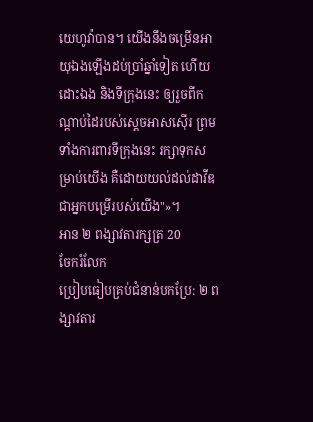យេហូវ៉ាបាន។ យើងនឹងចម្រើនអាយុឯងឡើងដប់ប្រាំឆ្នាំទៀត ហើយដោះឯង និងទីក្រុងនេះ ឲ្យរួចពីកណ្ដាប់ដៃរបស់ស្តេចអាសស៊ើរ ព្រមទាំងការពារទីក្រុងនេះ រក្សាទុកសម្រាប់យើង គឺដោយយល់ដល់ដាវីឌ ជាអ្នកបម្រើរបស់យើង"»។
អាន ២ ពង្សាវតារក្សត្រ 20
ចែករំលែក
ប្រៀបធៀបគ្រប់ជំនាន់បកប្រែ: ២ ពង្សាវតារ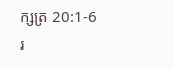ក្សត្រ 20:1-6
រ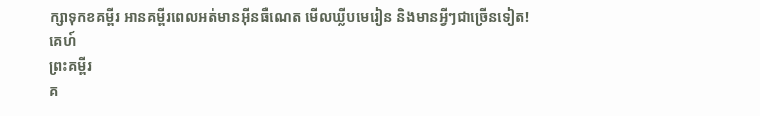ក្សាទុកខគម្ពីរ អានគម្ពីរពេលអត់មានអ៊ីនធឺណេត មើលឃ្លីបមេរៀន និងមានអ្វីៗជាច្រើនទៀត!
គេហ៍
ព្រះគម្ពីរ
គ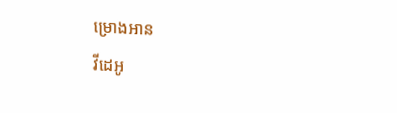ម្រោងអាន
វីដេអូ